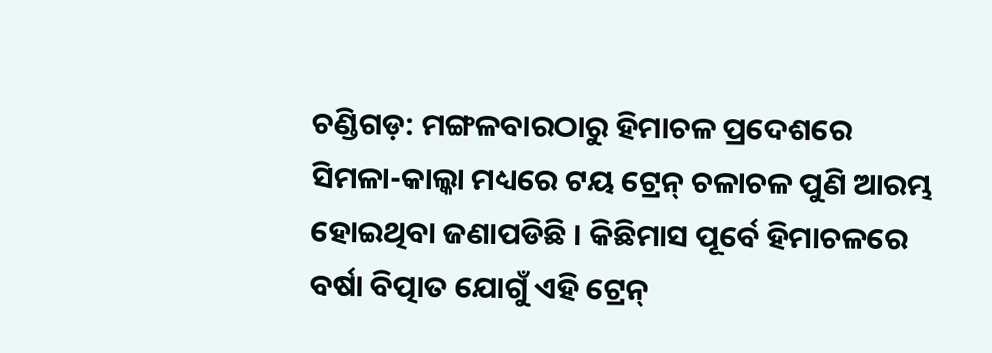ଚଣ୍ଡିଗଡ଼: ମଙ୍ଗଳବାରଠାରୁ ହିମାଚଳ ପ୍ରଦେଶରେ ସିମଳା-କାଲ୍କା ମଧ୍ୟରେ ଟୟ ଟ୍ରେନ୍ ଚଳାଚଳ ପୁଣି ଆରମ୍ଭ ହୋଇଥିବା ଜଣାପଡିଛି । କିଛିମାସ ପୂର୍ବେ ହିମାଚଳରେ ବର୍ଷା ବିତ୍ପାତ ଯୋଗୁଁ ଏହି ଟ୍ରେନ୍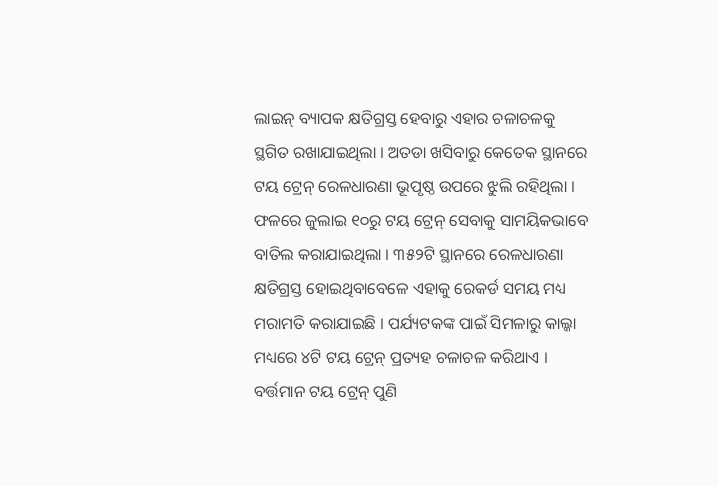ଲାଇନ୍ ବ୍ୟାପକ କ୍ଷତିଗ୍ରସ୍ତ ହେବାରୁ ଏହାର ଚଳାଚଳକୁ ସ୍ଥଗିତ ରଖାଯାଇଥିଲା । ଅତଡା ଖସିବାରୁ କେତେକ ସ୍ଥାନରେ ଟୟ ଟ୍ରେନ୍ ରେଳଧାରଣା ଭୂପୃଷ୍ଠ ଉପରେ ଝୁଲି ରହିଥିଲା ।
ଫଳରେ ଜୁଲାଇ ୧୦ରୁ ଟୟ ଟ୍ରେନ୍ ସେବାକୁ ସାମୟିକଭାବେ ବାତିଲ କରାଯାଇଥିଲା । ୩୫୨ଟି ସ୍ଥାନରେ ରେଳଧାରଣା କ୍ଷତିଗ୍ରସ୍ତ ହୋଇଥିବାବେଳେ ଏହାକୁ ରେକର୍ଡ ସମୟ ମଧ୍ୟ ମରାମତି କରାଯାଇଛି । ପର୍ଯ୍ୟଟକଙ୍କ ପାଇଁ ସିମଳାରୁ କାଲ୍କା ମଧ୍ୟରେ ୪ଟି ଟୟ ଟ୍ରେନ୍ ପ୍ରତ୍ୟହ ଚଳାଚଳ କରିଥାଏ । ବର୍ତ୍ତମାନ ଟୟ ଟ୍ରେନ୍ ପୁଣି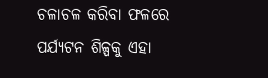ଚଳାଚଳ କରିବା ଫଳରେ ପର୍ଯ୍ୟଟନ ଶିଳ୍ପକୁ ଏହା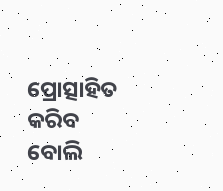ପ୍ରୋତ୍ସାହିତ କରିବ ବୋଲି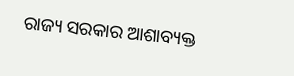ରାଜ୍ୟ ସରକାର ଆଶାବ୍ୟକ୍ତ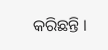କରିଛନ୍ତି ।